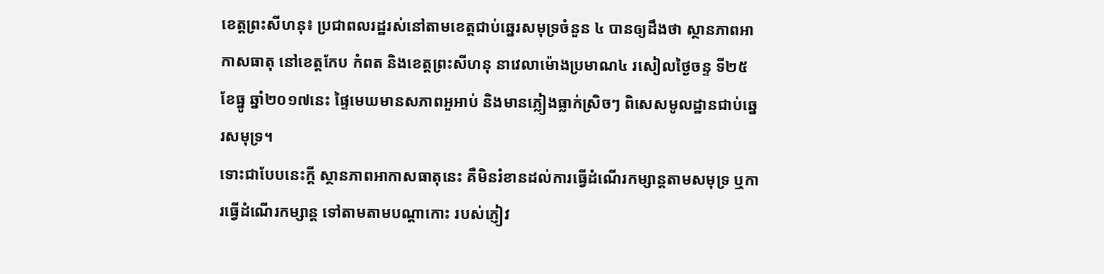ខេត្តព្រះសីហនុ៖ ប្រជាពលរដ្ឋរស់នៅតាមខេត្តជាប់ឆ្នេរសមុទ្រចំនួន ៤ បានឲ្យដឹងថា ស្ថានភាពអាកាសធាតុ នៅខេត្តកែប កំពត និងខេត្តព្រះសីហនុ នាវេលាម៉ោងប្រមាណ៤ រសៀលថ្ងៃចន្ទ ទី២៥ ខែធ្នូ ឆ្នាំ២០១៧នេះ ផ្ទៃមេឃមានសភាពអួអាប់ និងមានភ្លៀងធ្លាក់ស្រិចៗ ពិសេសមូលដ្ឋានជាប់ឆ្នេរសមុទ្រ។
ទោះជាបែបនេះក្តី ស្ថានភាពអាកាសធាតុនេះ គឺមិនរំខានដល់ការធ្វើដំណើរកម្សាន្តតាមសមុទ្រ ឬការធ្វើដំណើរកម្សាន្ត ទៅតាមតាមបណ្តាកោះ របស់ភ្ញៀវ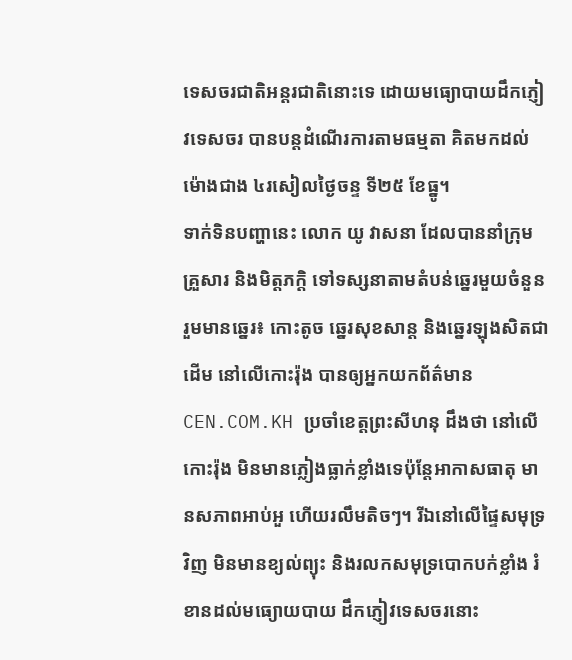ទេសចរជាតិអន្តរជាតិនោះទេ ដោយមធ្យោបាយដឹកភ្ញៀវទេសចរ បានបន្តដំណើរការតាមធម្មតា គិតមកដល់ម៉ោងជាង ៤រសៀលថ្ងៃចន្ទ ទី២៥ ខែធ្នូ។
ទាក់ទិនបញ្ហានេះ លោក យូ វាសនា ដែលបាននាំក្រុមគ្រួសារ និងមិត្តភក្តិ ទៅទស្សនាតាមតំបន់ឆ្នេរមួយចំនួន រួមមានឆ្នេរ៖ កោះតូច ឆ្នេរសុខសាន្ត និងឆ្នេរឡុងសិតជាដើម នៅលើកោះរ៉ុង បានឲ្យអ្នកយកព័ត៌មាន CEN.COM.KH ប្រចាំខេត្តព្រះសីហនុ ដឹងថា នៅលើកោះរ៉ុង មិនមានភ្លៀងធ្លាក់ខ្លាំងទេប៉ុន្តែអាកាសធាតុ មានសភាពអាប់អួ ហើយរលឹមតិចៗ។ រីឯនៅលើផ្ទៃសមុទ្រវិញ មិនមានខ្យល់ព្យុះ និងរលកសមុទ្របោកបក់ខ្លាំង រំខានដល់មធ្យោយបាយ ដឹកភ្ញៀវទេសចរនោះ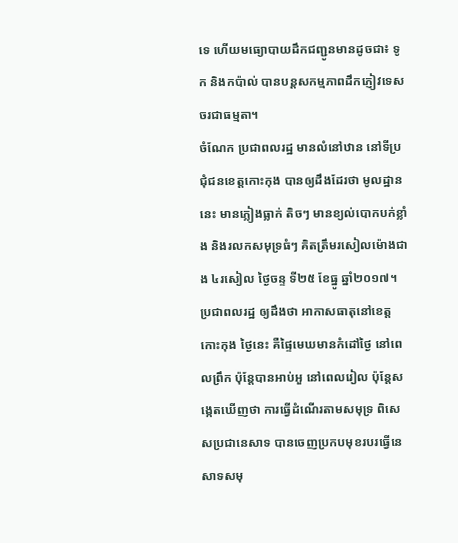ទេ ហើយមធ្យោបាយដឹកជញ្ជូនមានដូចជា៖ ទូក និងកប៉ាល់ បានបន្តសកម្មភាពដឹកភ្ញៀវទេសចរជាធម្មតា។
ចំណែក ប្រជាពលរដ្ឋ មានលំនៅឋាន នៅទីប្រជុំជនខេត្តកោះកុង បានឲ្យដឹងដែរថា មូលដ្ឋាននេះ មានភ្លៀងធ្លាក់ តិចៗ មានខ្យល់បោកបក់ខ្លាំង និងរលកសមុទ្រធំៗ គិតត្រឹមរសៀលម៉ោងជាង ៤រសៀល ថ្ងៃចន្ទ ទី២៥ ខែធ្នូ ឆ្នាំ២០១៧។
ប្រជាពលរដ្ឋ ឲ្យដឹងថា អាកាសធាតុនៅខេត្តកោះកុង ថ្ងៃនេះ គឺផ្ទៃមេឃមានកំដៅថ្ងៃ នៅពេលព្រឹក ប៉ុន្តែបានអាប់អួ នៅពេលរៀល ប៉ុន្តែសង្កេតឃើញថា ការធ្វើដំណើរតាមសមុទ្រ ពិសេសប្រជានេសាទ បានចេញប្រកបមុខរបរធ្វើនេសាទសមុ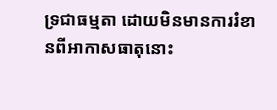ទ្រជាធម្មតា ដោយមិនមានការរំខានពីអាកាសធាតុនោះ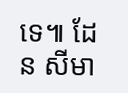ទេ៕ ដែន សីមា